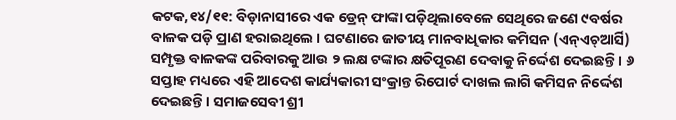କଟକ,୧୪/୧୧: ବିଡ଼ାନାସୀରେ ଏକ ଡ୍ରେନ୍ ଫାଙ୍କା ପଡ଼ିଥିଲାବେଳେ ସେଥିରେ ଜଣେ ୯ବର୍ଷର ବାଳକ ପଡ଼ି ପ୍ରାଣ ହରାଇଥିଲେ । ଘଟଣାରେ ଜାତୀୟ ମାନବାଧିକାର କମିସନ (ଏନ୍ଏଚ୍ଆର୍ସି) ସମ୍ପୃକ୍ତ ବାଳକଙ୍କ ପରିବାରକୁ ଆଉ ୨ ଲକ୍ଷ ଟଙ୍କାର କ୍ଷତିପୂରଣ ଦେବାକୁ ନିର୍ଦ୍ଦେଶ ଦେଇଛନ୍ତି । ୬ ସପ୍ତାହ ମଧ୍ୟରେ ଏହି ଆଦେଶ କାର୍ଯ୍ୟକାରୀ ସଂକ୍ରାନ୍ତ ରିପୋର୍ଟ ଦାଖଲ ଲାଗି କମିସନ ନିର୍ଦ୍ଦେଶ ଦେଇଛନ୍ତି । ସମାଜସେବୀ ଶ୍ରୀ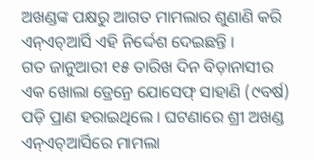ଅଖଣ୍ଡଙ୍କ ପକ୍ଷରୁ ଆଗତ ମାମଲାର ଶୁଣାଣି କରି ଏନ୍ଏଚ୍ଆର୍ସି ଏହି ନିର୍ଦ୍ଦେଶ ଦେଇଛନ୍ତି ।
ଗତ ଜାନୁଆରୀ ୧୫ ତାରିଖ ଦିନ ବିଡ଼ାନାସୀର ଏକ ଖୋଲା ଡ୍ରେନ୍ରେ ଯୋସେଫ୍ ସାହାଣି (୯ବର୍ଷ) ପଡ଼ି ପ୍ରାଣ ହରାଇଥିଲେ । ଘଟଣାରେ ଶ୍ରୀ ଅଖଣ୍ଡ ଏନ୍ଏଚ୍ଆର୍ସିରେ ମାମଲା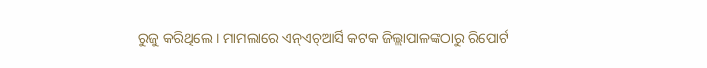ରୁଜୁ କରିଥିଲେ । ମାମଲାରେ ଏନ୍ଏଚ୍ଆର୍ସି କଟକ ଜିଲ୍ଲାପାଳଙ୍କଠାରୁ ରିପୋର୍ଟ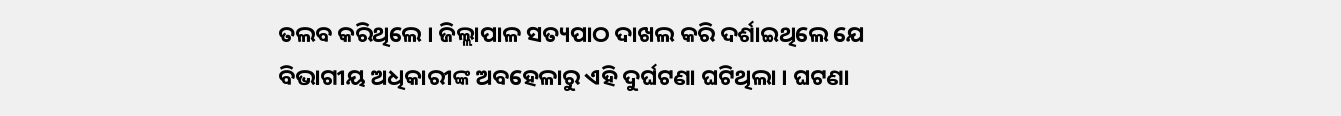ତଲବ କରିଥିଲେ । ଜିଲ୍ଲାପାଳ ସତ୍ୟପାଠ ଦାଖଲ କରି ଦର୍ଶାଇଥିଲେ ଯେ ବିଭାଗୀୟ ଅଧିକାରୀଙ୍କ ଅବହେଳାରୁ ଏହି ଦୁର୍ଘଟଣା ଘଟିଥିଲା । ଘଟଣା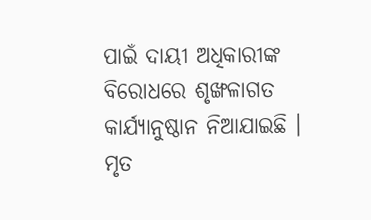ପାଇଁ ଦାୟୀ ଅଧିକାରୀଙ୍କ ବିରୋଧରେ ଶୃଙ୍ଖଳାଗତ କାର୍ଯ୍ୟାନୁଷ୍ଠାନ ନିଆଯାଇଛି । ମୃତ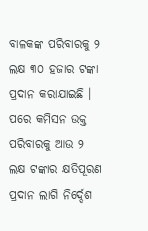ବାଳକଙ୍କ ପରିବାରକୁ ୨ ଲକ୍ଷ ୩୦ ହଜାର ଟଙ୍କା ପ୍ରଦାନ କରାଯାଇଛି । ପରେ କମିସନ ଉକ୍ତ ପରିବାରକୁ ଆଉ ୨ ଲକ୍ଷ ଟଙ୍କାର କ୍ଷତିପୂରଣ ପ୍ରଦାନ ଲାଗି ନିର୍ଦ୍ଦେଶ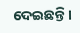ଦେଇଛନ୍ତି ।